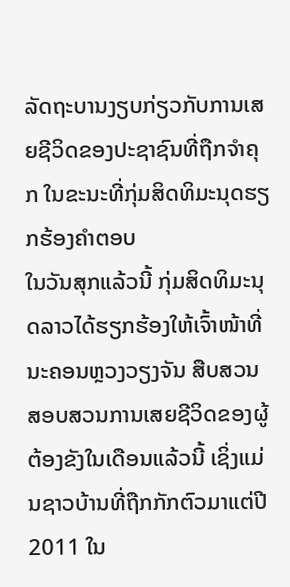ລັດຖະບານງຽບກ່ຽວກັບການເສຍຊີວິດຂອງປະຊາຊົນທີ່ຖືກຈຳຄຸກ ໃນຂະນະທີ່ກຸ່ມສິດທິມະນຸດຮຽກຮ້ອງຄຳຕອບ
ໃນວັນສຸກແລ້ວນີ້ ກຸ່ມສິດທິມະນຸດລາວໄດ້ຮຽກຮ້ອງໃຫ້ເຈົ້າໜ້າທີ່ນະຄອນຫຼວງວຽງຈັນ ສືບສວນສອບສວນການເສຍຊີວິດຂອງຜູ້ຕ້ອງຂັງໃນເດືອນແລ້ວນີ້ ເຊິ່ງແມ່ນຊາວບ້ານທີ່ຖືກກັກຕົວມາແຕ່ປີ 2011 ໃນ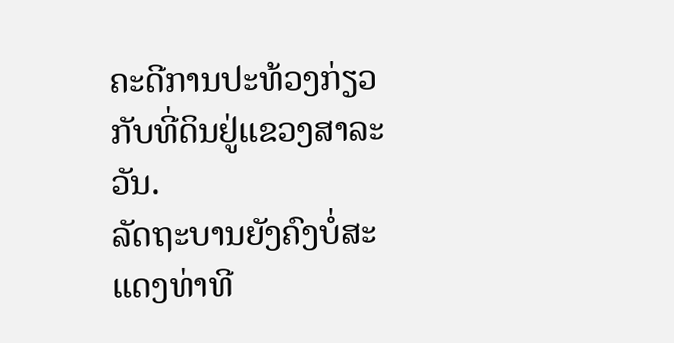ຄະດີການປະທ້ວງກ່ຽວກັບທີ່ດິນຢູ່ແຂວງສາລະວັນ.
ລັດຖະບານຍັງຄົງບໍ່ສະແດງທ່າທີ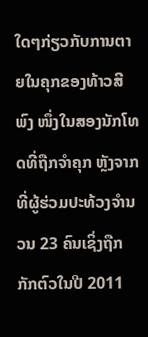ໃດໆກ່ຽວກັບການຕາຍໃນຄຸກຂອງທ້າວສີ ພົງ ໜຶ່ງໃນສອງນັກໂທດທີ່ຖືກຈຳຄຸກ ຫຼັງຈາກທີ່ຜູ້ຮ່ວມປະທ້ວງຈຳນວນ 23 ຄົນເຊິ່ງຖືກກັກຕົວໃນປີ 2011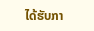ໄດ້ຮັບກາ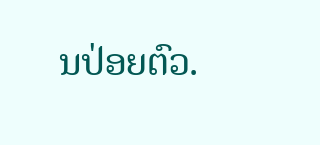ນປ່ອຍຕົວ.